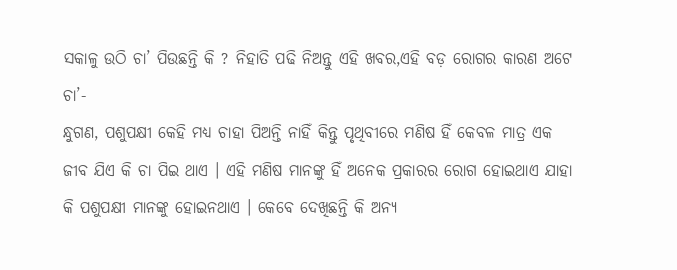ସକାଳୁ ଉଠି ଚା’ ପିଉଛନ୍ତି କି ? ନିହାତି ପଢି ନିଅନ୍ତୁ ଏହି ଖବର,ଏହି ବଡ଼ ରୋଗର କାରଣ ଅଟେ ଚା’-
ନ୍ଧୁଗଣ, ପଶୁପକ୍ଷୀ କେହି ମଧ୍ୟ ଚାହା ପିଅନ୍ତି ନାହିଁ କିନ୍ତୁ ପୃଥିବୀରେ ମଣିଷ ହିଁ କେବଳ ମାତ୍ର ଏକ ଜୀବ ଯିଏ କି ଚା ପିଇ ଥାଏ । ଏହି ମଣିଷ ମାନଙ୍କୁ ହିଁ ଅନେକ ପ୍ରକାରର ରୋଗ ହୋଇଥାଏ ଯାହା କି ପଶୁପକ୍ଷୀ ମାନଙ୍କୁ ହୋଇନଥାଏ । କେବେ ଦେଖିଛନ୍ତି କି ଅନ୍ୟ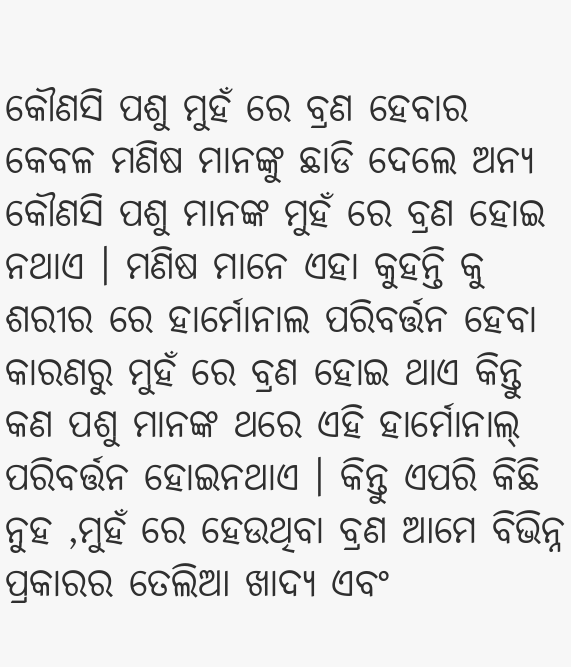କୌଣସି ପଶୁ ମୁହଁ ରେ ବ୍ରଣ ହେବାର କେବଳ ମଣିଷ ମାନଙ୍କୁ ଛାଡି ଦେଲେ ଅନ୍ୟ କୌଣସି ପଶୁ ମାନଙ୍କ ମୁହଁ ରେ ବ୍ରଣ ହୋଇ ନଥାଏ । ମଣିଷ ମାନେ ଏହା କୁହନ୍ତି କୁ ଶରୀର ରେ ହାର୍ମୋନାଲ ପରିବର୍ତ୍ତନ ହେବା କାରଣରୁ ମୁହଁ ରେ ବ୍ରଣ ହୋଇ ଥାଏ କିନ୍ତୁ କଣ ପଶୁ ମାନଙ୍କ ଥରେ ଏହି ହାର୍ମୋନାଲ୍ ପରିବର୍ତ୍ତନ ହୋଇନଥାଏ । କିନ୍ତୁ ଏପରି କିଛି ନୁହ ,ମୁହଁ ରେ ହେଉଥିବା ବ୍ରଣ ଆମେ ବିଭିନ୍ନ ପ୍ରକାରର ତେଲିଆ ଖାଦ୍ୟ ଏବଂ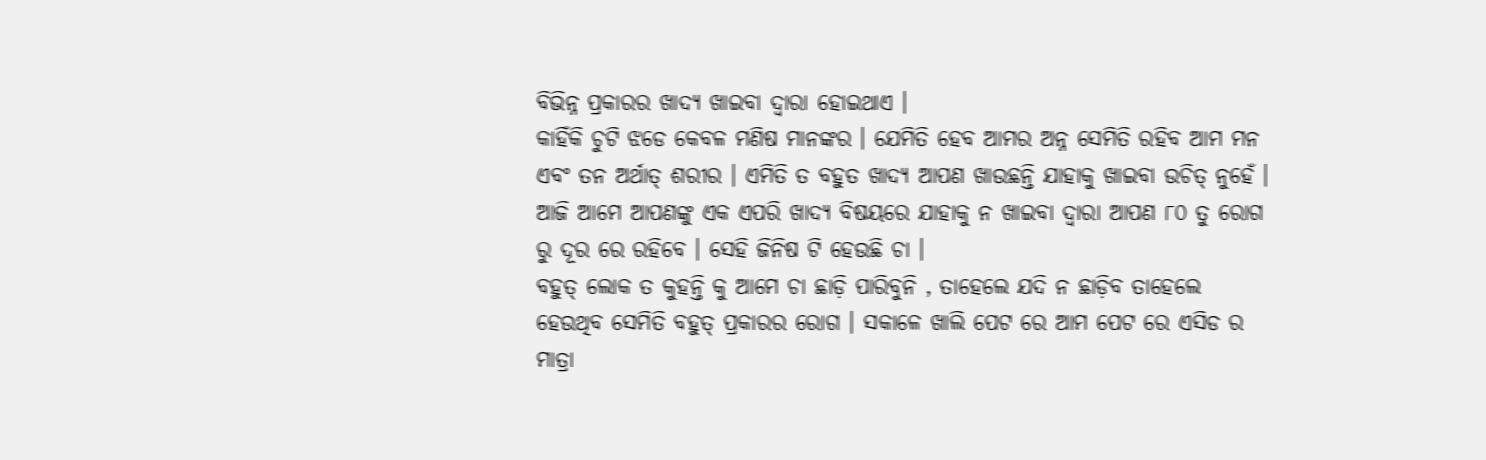ବିଭିନ୍ନ ପ୍ରକାରର ଖାଦ୍ୟ ଖାଇବା ଦ୍ଵାରା ହୋଇଥାଏ ।
କାହିଁକି ଚୁଟି ଝଡେ କେବଳ ମଣିଷ ମାନଙ୍କର । ଯେମିତି ହେବ ଆମର ଅନ୍ନ ସେମିତି ରହିବ ଆମ ମନ ଏବଂ ତନ ଅର୍ଥାତ୍ ଶରୀର । ଏମିତି ତ ବହୁତ ଖାଦ୍ୟ ଆପଣ ଖାଉଛନ୍ତି ଯାହାକୁ ଖାଇବା ଉଚିତ୍ ନୁହେଁ । ଆଜି ଆମେ ଆପଣଙ୍କୁ ଏକ ଏପରି ଖାଦ୍ୟ ବିଷୟରେ ଯାହାକୁ ନ ଖାଇବା ଦ୍ଵାରା ଆପଣ ୮୦ ତୁ ରୋଗ ରୁ ଦୂର ରେ ରହିବେ । ସେହି ଜିନିଷ ଟି ହେଉଛି ଚା ।
ବହୁତ୍ ଲୋକ ତ କୁହନ୍ତି କୁ ଆମେ ଚା ଛାଡ଼ି ପାରିବୁନି , ତାହେଲେ ଯଦି ନ ଛାଡ଼ିବ ତାହେଲେ ହେଉଥିବ ସେମିତି ବହୁତ୍ ପ୍ରକାରର ରୋଗ । ସକାଳେ ଖାଲି ପେଟ ରେ ଆମ ପେଟ ରେ ଏସିଡ ର ମାତ୍ରା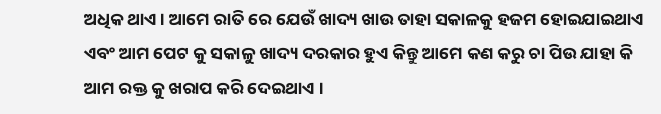ଅଧିକ ଥାଏ । ଆମେ ରାତି ରେ ଯେଉଁ ଖାଦ୍ୟ ଖାଉ ତାହା ସକାଳକୁ ହଜମ ହୋଇଯାଇଥାଏ ଏବଂ ଆମ ପେଟ କୁ ସକାଳୁ ଖାଦ୍ୟ ଦରକାର ହୁଏ କିନ୍ତୁ ଆମେ କଣ କରୁ ଚା ପିଉ ଯାହା କି ଆମ ରକ୍ତ କୁ ଖରାପ କରି ଦେଇଥାଏ ।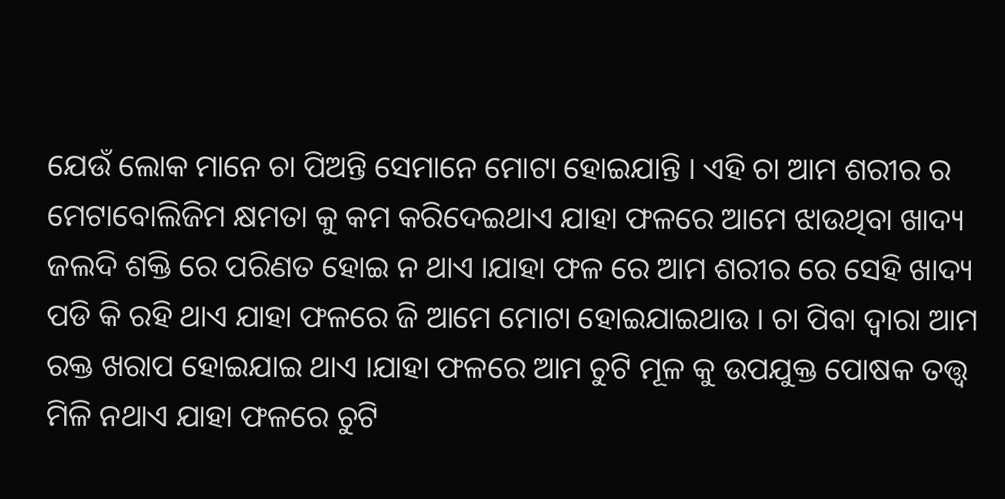ଯେଉଁ ଲୋକ ମାନେ ଚା ପିଅନ୍ତି ସେମାନେ ମୋଟା ହୋଇଯାନ୍ତି । ଏହି ଚା ଆମ ଶରୀର ର ମେଟାବୋଲିଜିମ କ୍ଷମତା କୁ କମ କରିଦେଇଥାଏ ଯାହା ଫଳରେ ଆମେ ଝାଉଥିବା ଖାଦ୍ୟ ଜଲଦି ଶକ୍ତି ରେ ପରିଣତ ହୋଇ ନ ଥାଏ ।ଯାହା ଫଳ ରେ ଆମ ଶରୀର ରେ ସେହି ଖାଦ୍ୟ ପଡି କି ରହି ଥାଏ ଯାହା ଫଳରେ ଜି ଆମେ ମୋଟା ହୋଇଯାଇଥାଉ । ଚା ପିବା ଦ୍ୱାରା ଆମ ରକ୍ତ ଖରାପ ହୋଇଯାଇ ଥାଏ ।ଯାହା ଫଳରେ ଆମ ଚୁଟି ମୂଳ କୁ ଉପଯୁକ୍ତ ପୋଷକ ତତ୍ତ୍ଵ ମିଳି ନଥାଏ ଯାହା ଫଳରେ ଚୁଟି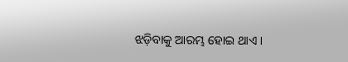ଝଡ଼ିବାକୁ ଆରମ୍ଭ ହୋଇ ଥାଏ ।